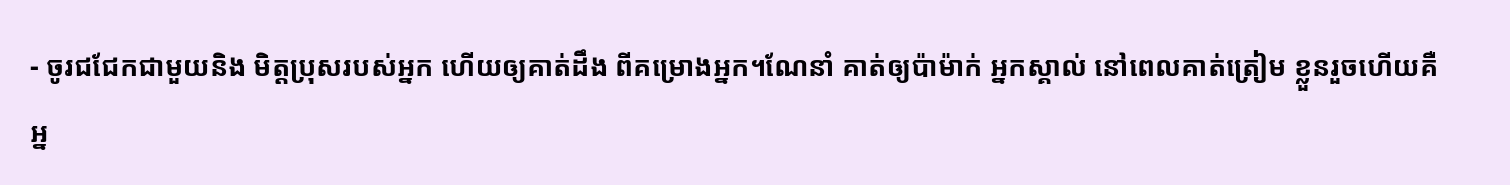- ចូរជជែកជាមួយនិង មិត្តប្រុសរបស់អ្នក ហើយឲ្យគាត់ដឹង ពីគម្រោងអ្នក។ណែនាំ គាត់ឲ្យប៉ាម៉ាក់ អ្នកស្គាល់ នៅពេលគាត់ត្រៀម ខ្លួនរួចហើយគឺអ្ន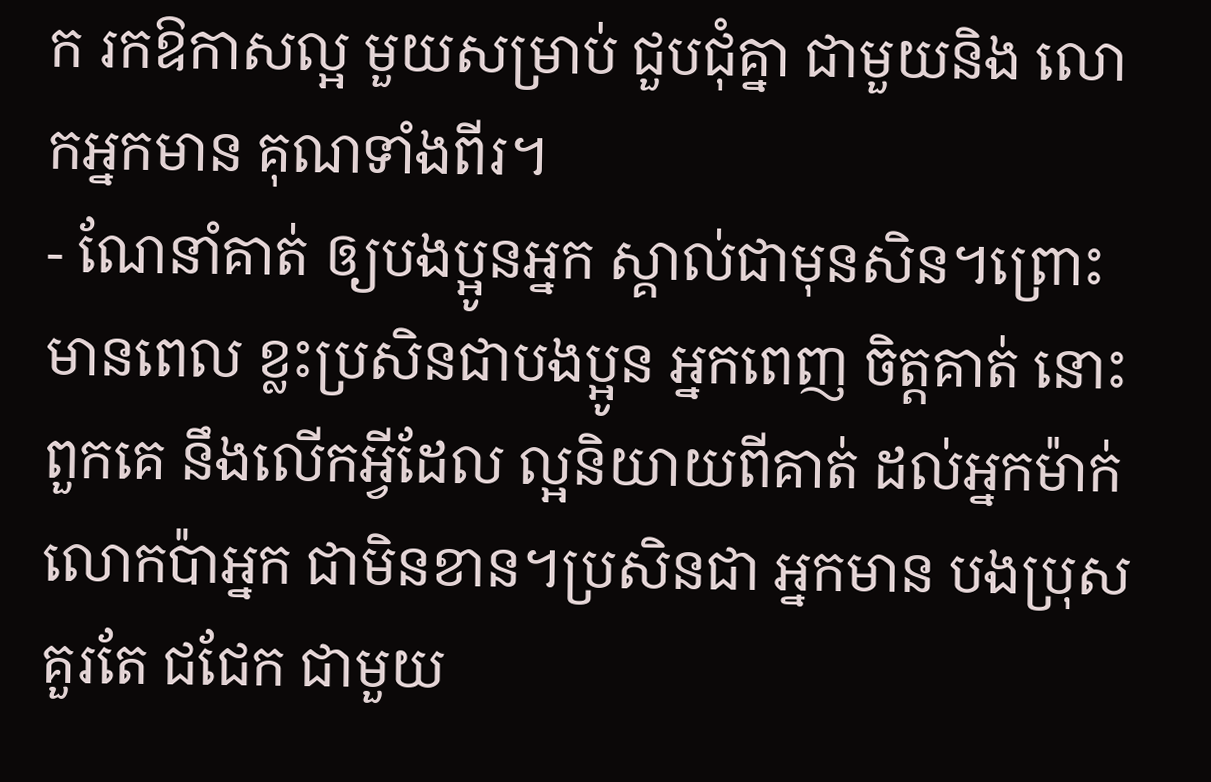ក រកឱកាសល្អ មួយសម្រាប់ ជួបជុំគ្នា ជាមួយនិង លោកអ្នកមាន គុណទាំងពីរ។
- ណែនាំគាត់ ឲ្យបងប្អូនអ្នក ស្គាល់ជាមុនសិន។ព្រោះមានពេល ខ្លះប្រសិនជាបងប្អូន អ្នកពេញ ចិត្តគាត់ នោះពួកគេ នឹងលើកអ្វីដែល ល្អនិយាយពីគាត់ ដល់អ្នកម៉ាក់ លោកប៉ាអ្នក ជាមិនខាន។ប្រសិនជា អ្នកមាន បងប្រុសគួរតែ ជជែក ជាមួយ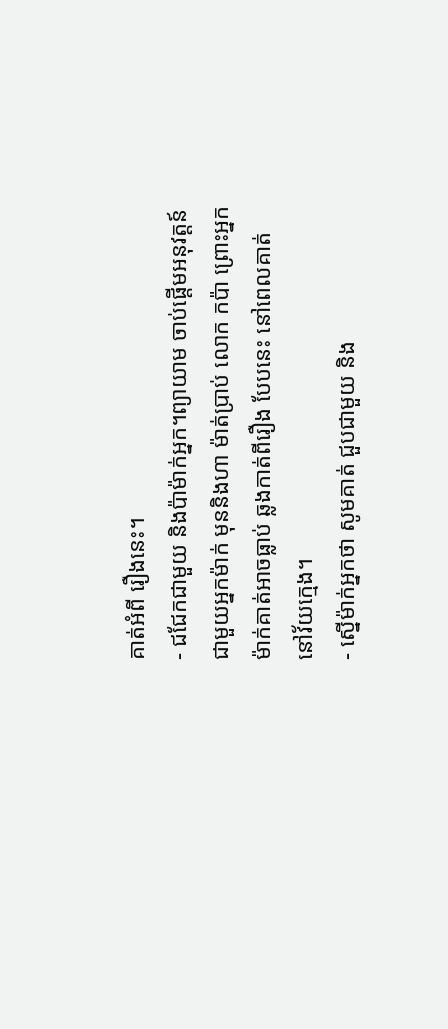គាត់អំពី រឿងនេះ។
- ជជែកជាមួយ និងប៉ាម៉ាក់អ្នក។ព្យាយាម ចាប់ផ្តើមអនុវត្តន៍ ជាមួយអ្នកម៉ាក់ មុននិងហា ម៉ាត់ប្រាប់ លោក កប៉ា ព្រោះអ្នក ម៉ាក់គាត់អាចធ្លាប់ ឆ្លងកាត់ពីរឿង បែបនេះ នៅពេលគាត់ នៅវ័យក្មេង។
- ស្នើម៉ាក់អ្នកថា សូមគាត់ ជួបជាមួយ និង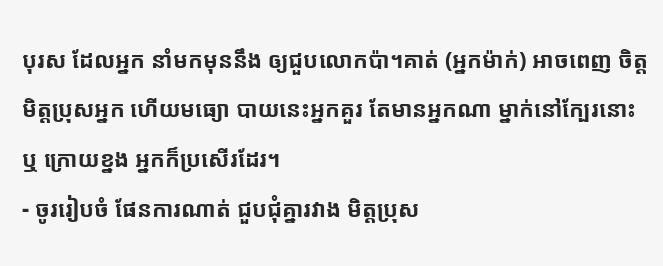បុរស ដែលអ្នក នាំមកមុននឹង ឲ្យជួបលោកប៉ា។គាត់ (អ្នកម៉ាក់) អាចពេញ ចិត្តមិត្តប្រុសអ្នក ហើយមធ្យោ បាយនេះអ្នកគួរ តែមានអ្នកណា ម្នាក់នៅក្បែរនោះ ឬ ក្រោយខ្នង អ្នកក៏ប្រសើរដែរ។
- ចូររៀបចំ ផែនការណាត់ ជួបជុំគ្នារវាង មិត្តប្រុស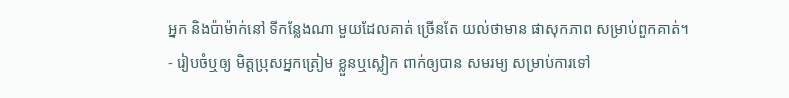អ្នក និងប៉ាម៉ាក់នៅ ទីកន្លែងណា មួយដែលគាត់ ច្រើនតែ យល់ថាមាន ផាសុកភាព សម្រាប់ពួកគាត់។
- រៀបចំឬឲ្យ មិត្តប្រុសអ្នកត្រៀម ខ្លួនឬស្លៀក ពាក់ឲ្យបាន សមរម្យ សម្រាប់ការទៅ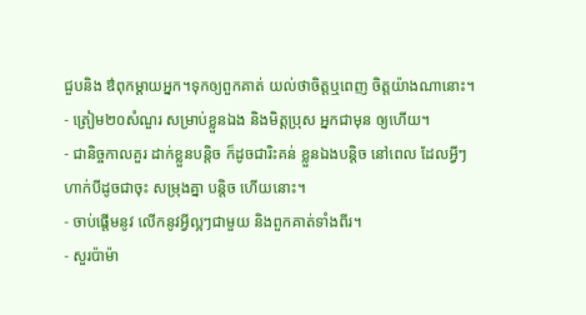ជួបនិង ឳពុកម្តាយអ្នក។ទុកឲ្យពួកគាត់ យល់ថាចិត្តឬពេញ ចិត្តយ៉ាងណានោះ។
- ត្រៀម២០សំណួរ សម្រាប់ខ្លួនឯង និងមិត្តប្រុស អ្នកជាមុន ឲ្យហើយ។
- ជានិច្ចកាលគួរ ដាក់ខ្លួនបន្តិច ក៏ដូចជារិះគន់ ខ្លួនឯងបន្តិច នៅពេល ដែលអ្វីៗហាក់បីដូចជាចុះ សម្រុងគ្នា បន្តិច ហើយនោះ។
- ចាប់ផ្តើមនូវ លើកនូវអ្វីល្អៗជាមួយ និងពួកគាត់ទាំងពីរ។
- សួរប៉ាម៉ា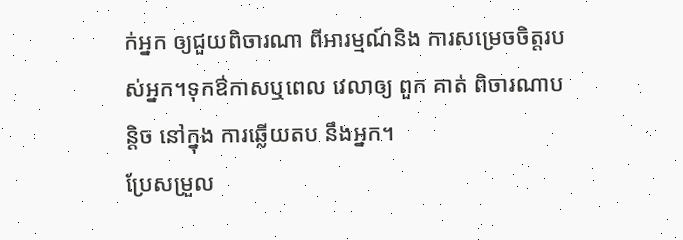ក់អ្នក ឲ្យជួយពិចារណា ពីអារម្មណ៍និង ការសម្រេចចិត្តរបស់អ្នក។ទុកឳកាសឬពេល វេលាឲ្យ ពួក គាត់ ពិចារណាបន្តិច នៅក្នុង ការឆ្លើយតប នឹងអ្នក។
ប្រែសម្រួល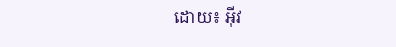ដោយ៖ អុីវ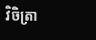វិចិត្រា